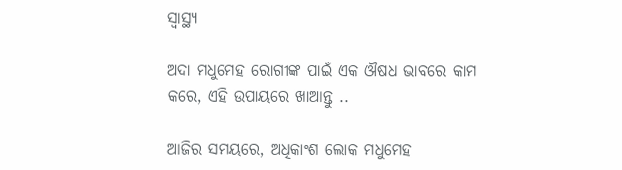ସ୍ୱାସ୍ଥ୍ୟ

ଅଦା ମଧୁମେହ ରୋଗୀଙ୍କ ପାଇଁ ଏକ ଔଷଧ ଭାବରେ କାମ କରେ, ଏହି ଉପାୟରେ ଖାଆନ୍ତୁ ..

ଆଜିର ସମୟରେ, ଅଧିକାଂଶ ଲୋକ ମଧୁମେହ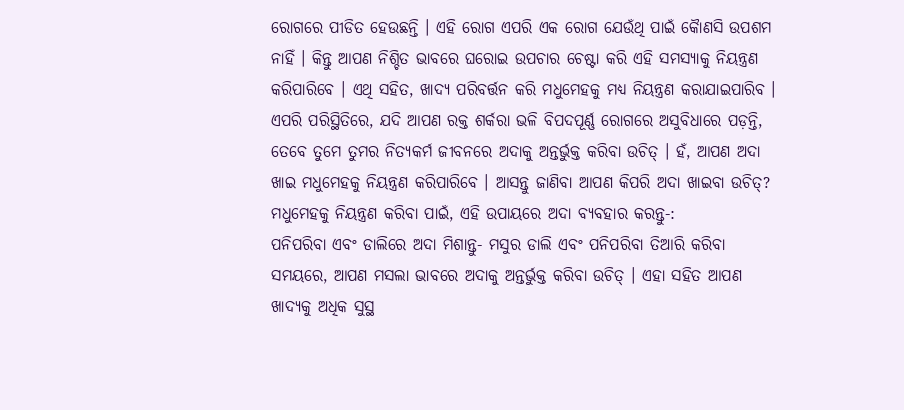ରୋଗରେ ପୀଡିତ ହେଉଛନ୍ତି । ଏହି ରୋଗ ଏପରି ଏକ ରୋଗ ଯେଉଁଥି ପାଇଁ କୈାଣସି ଉପଶମ ନାହିଁ । କିନ୍ତୁ ଆପଣ ନିଶ୍ଚିତ ଭାବରେ ଘରୋଇ ଉପଚାର ଚେଷ୍ଟା କରି ଏହି ସମସ୍ୟାକୁ ନିୟନ୍ତ୍ରଣ କରିପାରିବେ । ଏଥି ସହିତ, ଖାଦ୍ୟ ପରିବର୍ତ୍ତନ କରି ମଧୁମେହକୁ ମଧ୍ୟ ନିୟନ୍ତ୍ରଣ କରାଯାଇପାରିବ । ଏପରି ପରିସ୍ଥିତିରେ, ଯଦି ଆପଣ ରକ୍ତ ଶର୍କରା ଭଳି ବିପଦପୂର୍ଣ୍ଣ ରୋଗରେ ଅସୁବିଧାରେ ପଡ଼ନ୍ତି, ତେବେ ତୁମେ ତୁମର ନିତ୍ୟକର୍ମ ଜୀବନରେ ଅଦାକୁ ଅନ୍ତର୍ଭୁକ୍ତ କରିବା ଉଚିତ୍ । ହଁ, ଆପଣ ଅଦା ଖାଇ ମଧୁମେହକୁ ନିୟନ୍ତ୍ରଣ କରିପାରିବେ । ଆସନ୍ତୁ ଜାଣିବା ଆପଣ କିପରି ଅଦା ଖାଇବା ଉଚିତ୍?
ମଧୁମେହକୁ ନିୟନ୍ତ୍ରଣ କରିବା ପାଇଁ, ଏହି ଉପାୟରେ ଅଦା ବ୍ୟବହାର କରନ୍ତୁ-:
ପନିପରିବା ଏବଂ ଡାଲିରେ ଅଦା ମିଶାନ୍ତୁ- ମସୁର ଡାଲି ଏବଂ ପନିପରିବା ତିଆରି କରିବା ସମୟରେ, ଆପଣ ମସଲା ଭାବରେ ଅଦାକୁ ଅନ୍ତର୍ଭୁକ୍ତ କରିବା ଉଚିତ୍ । ଏହା ସହିତ ଆପଣ ଖାଦ୍ୟକୁ ଅଧିକ ସୁସ୍ଥ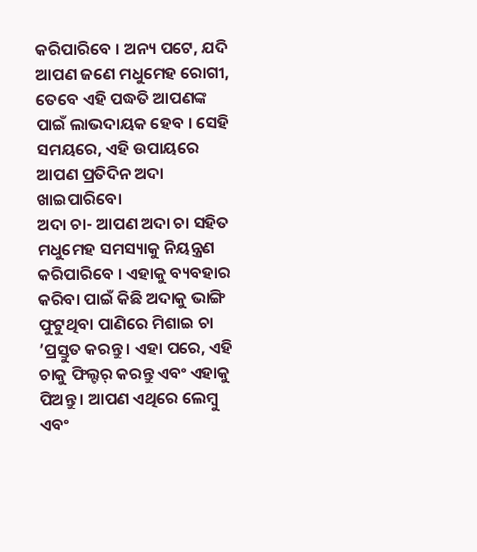କରିପାରିବେ । ଅନ୍ୟ ପଟେ, ଯଦି ଆପଣ ଜଣେ ମଧୁମେହ ରୋଗୀ, ତେବେ ଏହି ପଦ୍ଧତି ଆପଣଙ୍କ ପାଇଁ ଲାଭଦାୟକ ହେବ । ସେହି ସମୟରେ, ଏହି ଉପାୟରେ ଆପଣ ପ୍ରତିଦିନ ଅଦା ଖାଇପାରିବୋ
ଅଦା ଚା- ଆପଣ ଅଦା ଚା ସହିତ ମଧୁମେହ ସମସ୍ୟାକୁ ନିୟନ୍ତ୍ରଣ କରିପାରିବେ । ଏହାକୁ ବ୍ୟବହାର କରିବା ପାଇଁ କିଛି ଅଦାକୁ ଭାଙ୍ଗି ଫୁଟୁଥିବା ପାଣିରେ ମିଶାଇ ଚା ’ପ୍ରସ୍ତୁତ କରନ୍ତୁ । ଏହା ପରେ, ଏହି ଚାକୁ ଫିଲ୍ଟର୍ କରନ୍ତୁ ଏବଂ ଏହାକୁ ପିଅନ୍ତୁ । ଆପଣ ଏଥିରେ ଲେମ୍ବୁ ଏବଂ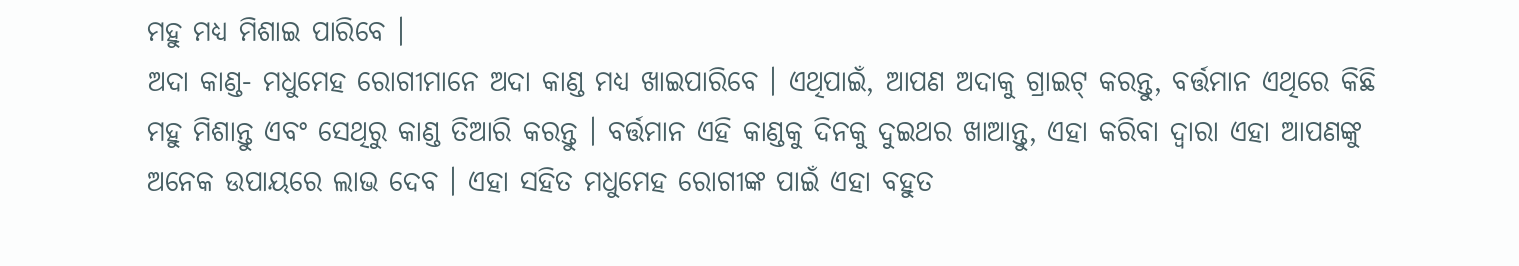ମହୁ ମଧ୍ୟ ମିଶାଇ ପାରିବେ ।
ଅଦା କାଣ୍ଡ- ମଧୁମେହ ରୋଗୀମାନେ ଅଦା କାଣ୍ଡ ମଧ୍ୟ ଖାଇପାରିବେ । ଏଥିପାଇଁ, ଆପଣ ଅଦାକୁ ଗ୍ରାଇଟ୍ କରନ୍ତୁ, ବର୍ତ୍ତମାନ ଏଥିରେ କିଛି ମହୁ ମିଶାନ୍ତୁ ଏବଂ ସେଥିରୁ କାଣ୍ଡ ତିଆରି କରନ୍ତୁ । ବର୍ତ୍ତମାନ ଏହି କାଣ୍ଡକୁ ଦିନକୁ ଦୁଇଥର ଖାଆନ୍ତୁ, ଏହା କରିବା ଦ୍ୱାରା ଏହା ଆପଣଙ୍କୁ ଅନେକ ଉପାୟରେ ଲାଭ ଦେବ । ଏହା ସହିତ ମଧୁମେହ ରୋଗୀଙ୍କ ପାଇଁ ଏହା ବହୁତ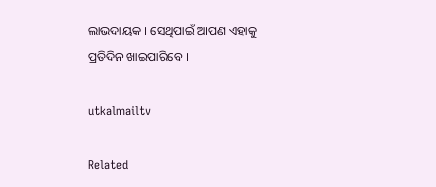ଲାଭଦାୟକ । ସେଥିପାଇଁ ଆପଣ ଏହାକୁ ପ୍ରତିଦିନ ଖାଇପାରିବେ ।

utkalmailtv

Related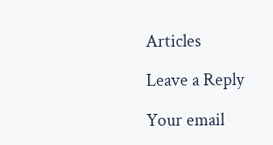Articles

Leave a Reply

Your email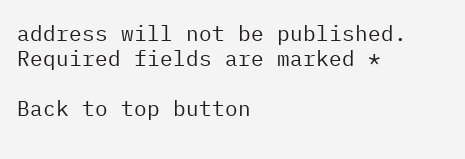address will not be published. Required fields are marked *

Back to top button